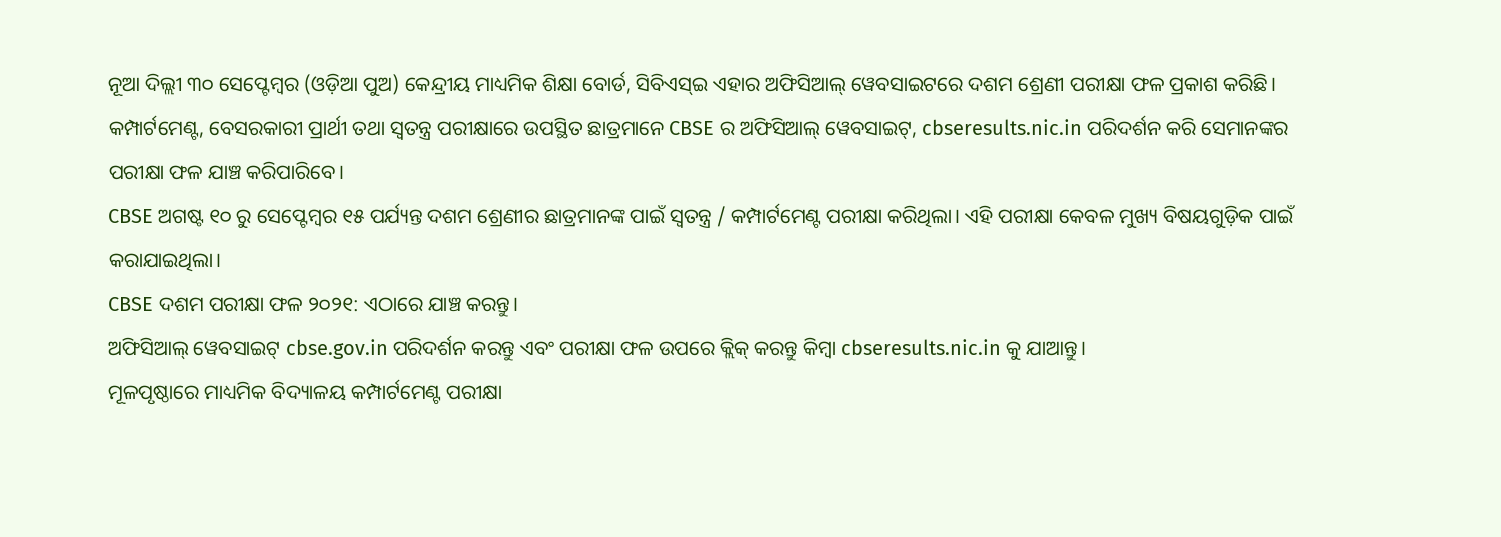ନୂଆ ଦିଲ୍ଲୀ ୩୦ ସେପ୍ଟେମ୍ବର (ଓଡ଼ିଆ ପୁଅ) କେନ୍ଦ୍ରୀୟ ମାଧ୍ୟମିକ ଶିକ୍ଷା ବୋର୍ଡ, ସିବିଏସ୍ଇ ଏହାର ଅଫିସିଆଲ୍ ୱେବସାଇଟରେ ଦଶମ ଶ୍ରେଣୀ ପରୀକ୍ଷା ଫଳ ପ୍ରକାଶ କରିଛି। କମ୍ପାର୍ଟମେଣ୍ଟ, ବେସରକାରୀ ପ୍ରାର୍ଥୀ ତଥା ସ୍ୱତନ୍ତ୍ର ପରୀକ୍ଷାରେ ଉପସ୍ଥିତ ଛାତ୍ରମାନେ CBSE ର ଅଫିସିଆଲ୍ ୱେବସାଇଟ୍, cbseresults.nic.in ପରିଦର୍ଶନ କରି ସେମାନଙ୍କର ପରୀକ୍ଷା ଫଳ ଯାଞ୍ଚ କରିପାରିବେ।
CBSE ଅଗଷ୍ଟ ୧୦ ରୁ ସେପ୍ଟେମ୍ବର ୧୫ ପର୍ଯ୍ୟନ୍ତ ଦଶମ ଶ୍ରେଣୀର ଛାତ୍ରମାନଙ୍କ ପାଇଁ ସ୍ୱତନ୍ତ୍ର / କମ୍ପାର୍ଟମେଣ୍ଟ ପରୀକ୍ଷା କରିଥିଲା। ଏହି ପରୀକ୍ଷା କେବଳ ମୁଖ୍ୟ ବିଷୟଗୁଡ଼ିକ ପାଇଁ କରାଯାଇଥିଲା।
CBSE ଦଶମ ପରୀକ୍ଷା ଫଳ ୨୦୨୧: ଏଠାରେ ଯାଞ୍ଚ କରନ୍ତୁ।
ଅଫିସିଆଲ୍ ୱେବସାଇଟ୍ cbse.gov.in ପରିଦର୍ଶନ କରନ୍ତୁ ଏବଂ ପରୀକ୍ଷା ଫଳ ଉପରେ କ୍ଲିକ୍ କରନ୍ତୁ କିମ୍ବା cbseresults.nic.in କୁ ଯାଆନ୍ତୁ।
ମୂଳପୃଷ୍ଠାରେ ମାଧ୍ୟମିକ ବିଦ୍ୟାଳୟ କମ୍ପାର୍ଟମେଣ୍ଟ ପରୀକ୍ଷା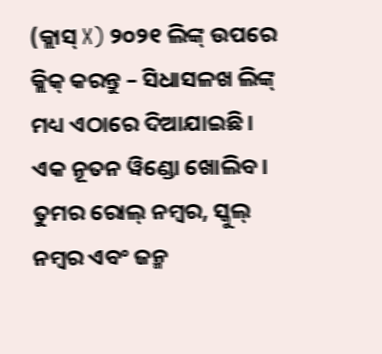(କ୍ଲାସ୍ X) ୨୦୨୧ ଲିଙ୍କ୍ ଉପରେ କ୍ଲିକ୍ କରନ୍ତୁ – ସିଧାସଳଖ ଲିଙ୍କ୍ ମଧ୍ୟ ଏଠାରେ ଦିଆଯାଇଛି।
ଏକ ନୂତନ ୱିଣ୍ଡୋ ଖୋଲିବ।
ତୁମର ରୋଲ୍ ନମ୍ବର, ସ୍କୁଲ୍ ନମ୍ବର ଏବଂ ଜନ୍ମ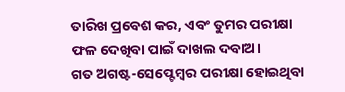ତାରିଖ ପ୍ରବେଶ କର, ଏବଂ ତୁମର ପରୀକ୍ଷା ଫଳ ଦେଖିବା ପାଇଁ ଦାଖଲ ଦବାଅ।
ଗତ ଅଗଷ୍ଟ-ସେପ୍ଟେମ୍ବର ପରୀକ୍ଷା ହୋଇଥିବା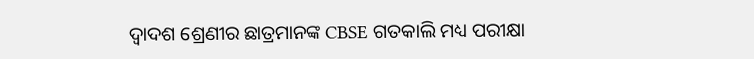ଦ୍ୱାଦଶ ଶ୍ରେଣୀର ଛାତ୍ରମାନଙ୍କ CBSE ଗତକାଲି ମଧ୍ୟ ପରୀକ୍ଷା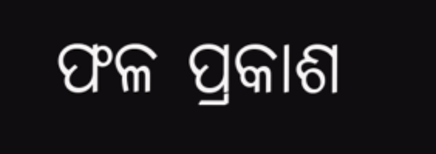ଫଳ ପ୍ରକାଶ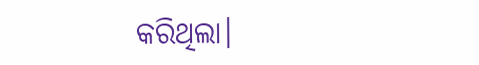କରିଥିଲା।